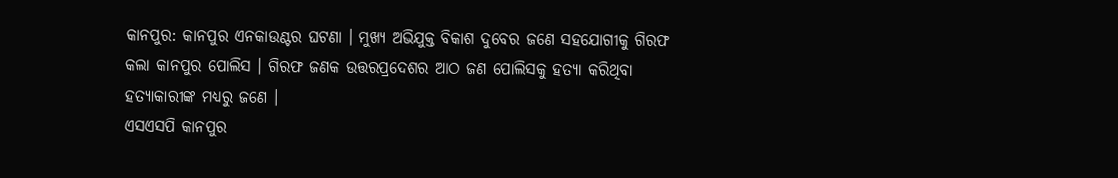କାନପୁର: କାନପୁର ଏନକାଉଣ୍ଟର ଘଟଣା । ମୁଖ୍ୟ ଅଭିଯୁକ୍ତ ବିକାଶ ଦୁବେର ଜଣେ ସହଯୋଗୀକୁ ଗିରଫ କଲା କାନପୁର ପୋଲିସ । ଗିରଫ ଜଣକ ଉତ୍ତରପ୍ରଦେଶର ଆଠ ଜଣ ପୋଲିସକୁ ହତ୍ୟା କରିଥିବା ହତ୍ୟାକାରୀଙ୍କ ମଧ୍ୟରୁ ଜଣେ ।
ଏସଏସପି କାନପୁର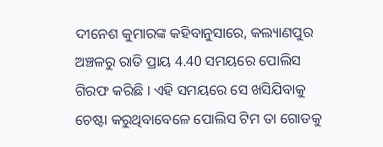ଦୀନେଶ କୁମାରଙ୍କ କହିବାନୁସାରେ, କଲ୍ୟାଣପୁର ଅଞ୍ଚଳରୁ ରାତି ପ୍ରାୟ 4.40 ସମୟରେ ପୋଲିସ ଗିରଫ କରିଛି । ଏହି ସମୟରେ ସେ ଖସିଯିବାକୁ ଚେଷ୍ଟା କରୁଥିବାବେଳେ ପୋଲିସ ଟିମ ତା ଗୋଡକୁ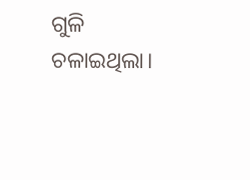ଗୁଳି ଚଳାଇଥିଲା।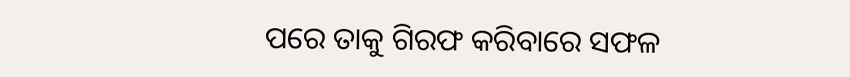ପରେ ତାକୁ ଗିରଫ କରିବାରେ ସଫଳ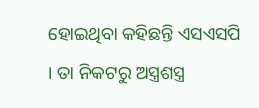ହୋଇଥିବା କହିଛନ୍ତି ଏସଏସପି । ତା ନିକଟରୁ ଅସ୍ତ୍ରଶସ୍ତ୍ର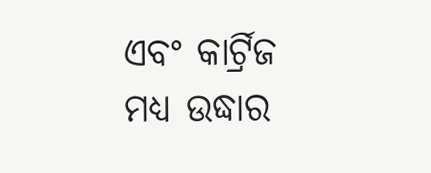ଏବଂ କାର୍ଟ୍ରିଜ ମଧ୍ୟ ଉଦ୍ଧାର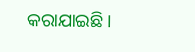କରାଯାଇଛି ।